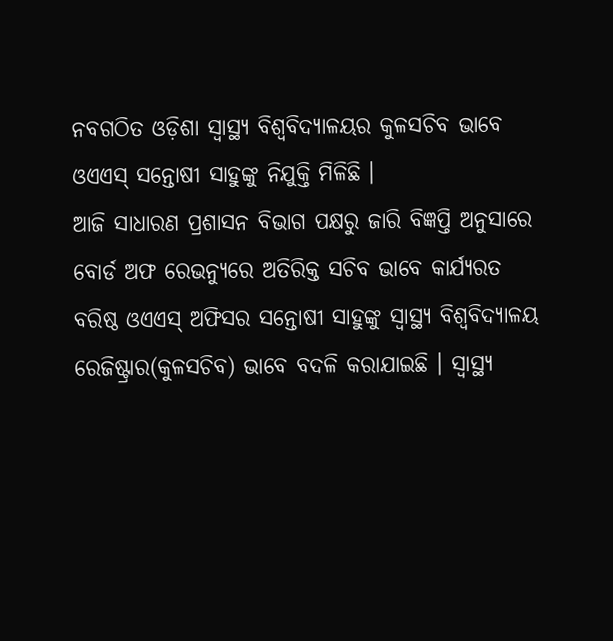ନବଗଠିତ ଓଡ଼ିଶା ସ୍ୱାସ୍ଥ୍ୟ ବିଶ୍ୱବିଦ୍ୟାଳୟର କୁଳସଚିବ ଭାବେ ଓଏଏସ୍ ସନ୍ତୋଷୀ ସାହୁଙ୍କୁ ନିଯୁକ୍ତି ମିଳିଛି ।
ଆଜି ସାଧାରଣ ପ୍ରଶାସନ ବିଭାଗ ପକ୍ଷରୁ ଜାରି ବିଜ୍ଞପ୍ତି ଅନୁସାରେ ବୋର୍ଡ ଅଫ ରେଭନ୍ୟୁରେ ଅତିରିକ୍ତ ସଚିବ ଭାବେ କାର୍ଯ୍ୟରତ ବରିଷ୍ଠ ଓଏଏସ୍ ଅଫିସର ସନ୍ତୋଷୀ ସାହୁଙ୍କୁ ସ୍ୱାସ୍ଥ୍ୟ ବିଶ୍ୱବିଦ୍ୟାଳୟ ରେଜିଷ୍ଟ୍ରାର(କୁଳସଚିବ) ଭାବେ ବଦଳି କରାଯାଇଛି । ସ୍ୱାସ୍ଥ୍ୟ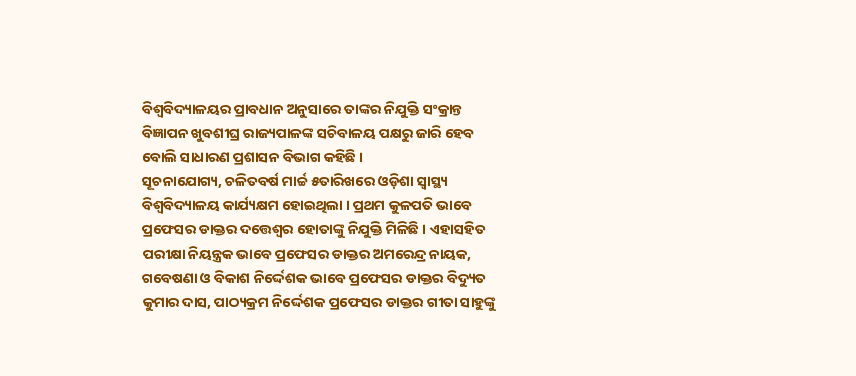ବିଶ୍ୱବିଦ୍ୟାଳୟର ପ୍ରାବଧାନ ଅନୁସାରେ ତାଙ୍କର ନିଯୁକ୍ତି ସଂକ୍ରାନ୍ତ ବିଜ୍ଞାପନ ଖୁବଶୀଘ୍ର ରାଜ୍ୟପାଳଙ୍କ ସଚିବାଳୟ ପକ୍ଷରୁ ଜାରି ହେବ ବୋଲି ସାଧାରଣ ପ୍ରଶାସନ ବିଭାଗ କହିଛି ।
ସୂଚନାଯୋଗ୍ୟ, ଚଳିତବର୍ଷ ମାର୍ଚ୍ଚ ୫ତାରିଖରେ ଓଡ଼ିଶା ସ୍ୱାସ୍ଥ୍ୟ ବିଶ୍ୱବିଦ୍ୟାଳୟ କାର୍ଯ୍ୟକ୍ଷମ ହୋଇଥିଲା । ପ୍ରଥମ କୁଳପତି ଭାବେ ପ୍ରଫେସର ଡାକ୍ତର ଦତ୍ତେଶ୍ୱର ହୋତାଙ୍କୁ ନିଯୁକ୍ତି ମିଳିଛି । ଏହାସହିତ ପରୀକ୍ଷା ନିୟନ୍ତ୍ରକ ଭାବେ ପ୍ରଫେସର ଡାକ୍ତର ଅମରେନ୍ଦ୍ର ନାୟକ, ଗବେଷଣା ଓ ବିକାଶ ନିର୍ଦ୍ଦେଶକ ଭାବେ ପ୍ରଫେସର ଡାକ୍ତର ବିଦ୍ୟୁତ କୁମାର ଦାସ, ପାଠ୍ୟକ୍ରମ ନିର୍ଦ୍ଦେଶକ ପ୍ରଫେସର ଡାକ୍ତର ଗୀତା ସାହୁଙ୍କୁ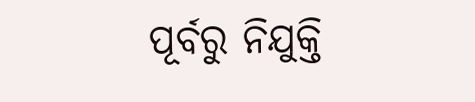ପୂର୍ବରୁ ନିଯୁକ୍ତି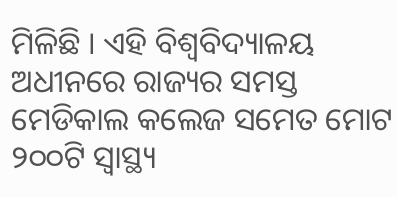ମିଳିଛି । ଏହି ବିଶ୍ୱବିଦ୍ୟାଳୟ ଅଧୀନରେ ରାଜ୍ୟର ସମସ୍ତ ମେଡିକାଲ କଲେଜ ସମେତ ମୋଟ ୨୦୦ଟି ସ୍ୱାସ୍ଥ୍ୟ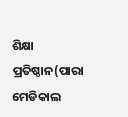ଶିକ୍ଷା ପ୍ରତିଷ୍ଠାନ(ପାରା ମେଡିକାଲ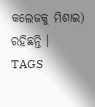କଲେଜକୁ ମିଶାଇ) ରହିଛନ୍ତି ।
TAGS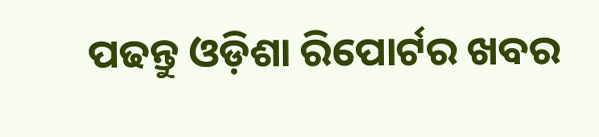ପଢନ୍ତୁ ଓଡ଼ିଶା ରିପୋର୍ଟର ଖବର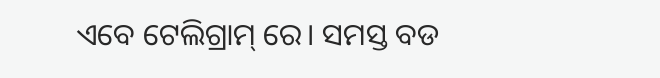ଏବେ ଟେଲିଗ୍ରାମ୍ ରେ। ସମସ୍ତ ବଡ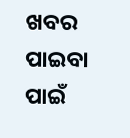ଖବର ପାଇବା ପାଇଁ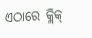ଏଠାରେ କ୍ଲିକ୍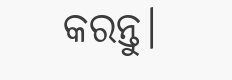କରନ୍ତୁ।